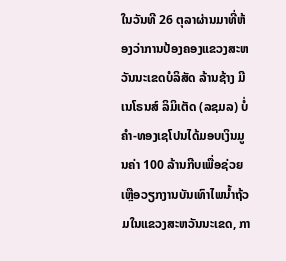ໃນວັນທີ 26 ຕຸລາຜ່ານມາທີ່ຫ້ອງວ່າການປ້ອງຄອງແຂວງສະຫວັນນະເຂດບໍລິສັດ ລ້ານຊ້າງ ມີເນໂຣນສ໌ ລິມິເຕັດ (ລຊມລ) ບໍ່ຄຳ-ທອງເຊໂປນໄດ້ມອບເງິນມູນຄ່າ 100 ລ້ານກີບເພື່ອຊ່ວຍເຫຼືອວຽກງານບັນເທົາໄພນໍ້າຖ້ວມໃນແຂວງສະຫວັນນະເຂດ, ກາ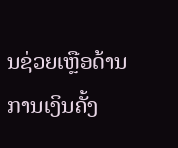ນຊ່ວຍເຫຼືອດ້ານການເງິນຄັ້ງ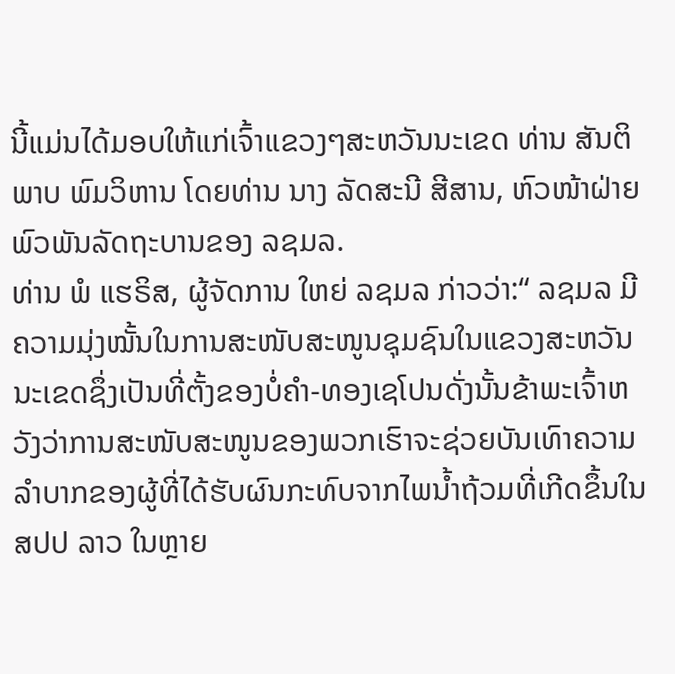ນີ້ແມ່ນໄດ້ມອບໃຫ້ແກ່ເຈົ້າແຂວງໆສະຫວັນນະເຂດ ທ່ານ ສັນຕິພາບ ພົມວິຫານ ໂດຍທ່ານ ນາງ ລັດສະນີ ສີສານ, ຫົວໜ້າຝ່າຍພົວພັນລັດຖະບານຂອງ ລຊມລ.
ທ່ານ ພໍ ແຮຣິສ, ຜູ້ຈັດການ ໃຫຍ່ ລຊມລ ກ່າວວ່າ:“ ລຊມລ ມີຄວາມມຸ່ງໝັ້ນໃນການສະໜັບສະໜູນຊຸມຊົນໃນແຂວງສະຫວັນນະເຂດຊຶ່ງເປັນທີ່ຕັ້ງຂອງບໍ່ຄຳ-ທອງເຊໂປນດັ່ງນັ້ນຂ້າພະເຈົ້າຫວັງວ່າການສະໜັບສະໜູນຂອງພວກເຮົາຈະຊ່ວຍບັນເທົາຄວາມລຳບາກຂອງຜູ້ທີ່ໄດ້ຮັບຜົນກະທົບຈາກໄພນໍ້າຖ້ວມທີ່ເກີດຂຶ້ນໃນ ສປປ ລາວ ໃນຫຼາຍ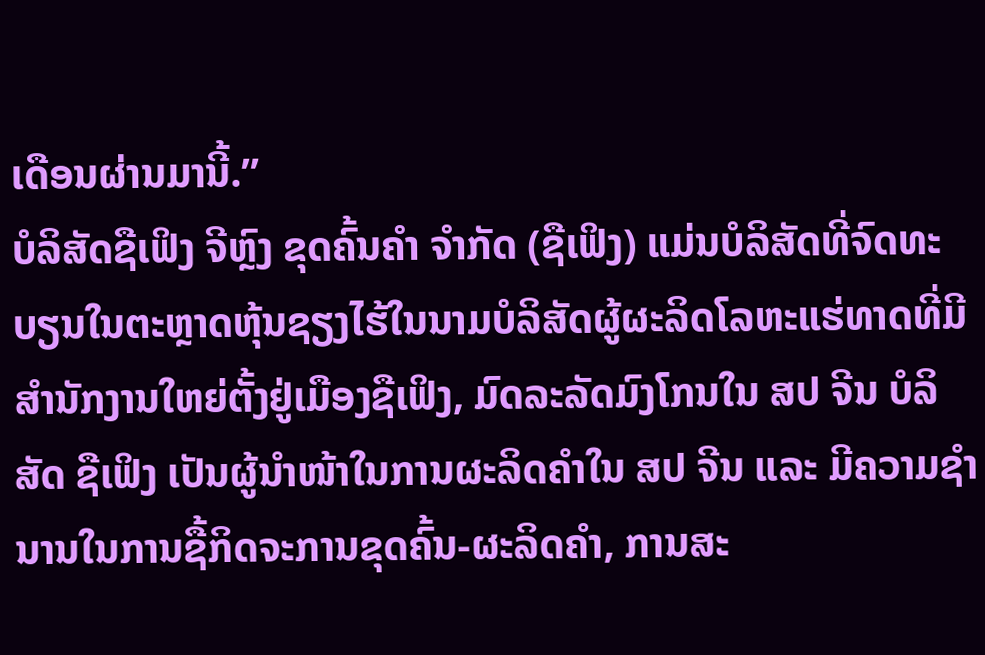ເດືອນຜ່ານມານີ້.”
ບໍລິສັດຊືເຟິງ ຈີຫຼົງ ຂຸດຄົ້ນຄຳ ຈຳກັດ (ຊືເຟິງ) ແມ່ນບໍລິສັດທີ່ຈົດທະບຽນໃນຕະຫຼາດຫຸ້ນຊຽງໄຮ້ໃນນາມບໍລິສັດຜູ້ຜະລິດໂລຫະແຮ່ທາດທີ່ມີສຳນັກງານໃຫຍ່ຕັ້ງຢູ່ເມືອງຊືເຟິງ, ມົດລະລັດມົງໂກນໃນ ສປ ຈີນ ບໍລິສັດ ຊືເຟິງ ເປັນຜູ້ນຳໜ້າໃນການຜະລິດຄຳໃນ ສປ ຈີນ ແລະ ມີຄວາມຊຳນານໃນການຊື້ກິດຈະການຂຸດຄົ້ນ-ຜະລິດຄຳ, ການສະ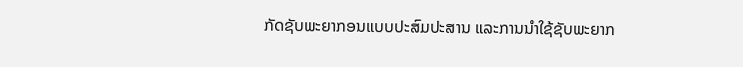ກັດຊັບພະຍາກອນແບບປະສົມປະສານ ແລະການນຳໃຊ້ຊັບພະຍາກ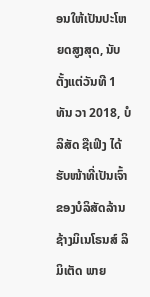ອນໃຫ້ເປັນປະໂຫຍດສູງສຸດ, ນັບຕັ້ງແຕ່ວັນທີ 1 ທັນ ວາ 2018, ບໍລິສັດ ຊືເຟິງ ໄດ້ຮັບໜ້າທີ່ເປັນເຈົ້າຂອງບໍລິສັດລ້ານ ຊ້າງມິເນໂຣນສ໌ ລິມິເຕັດ ພາຍ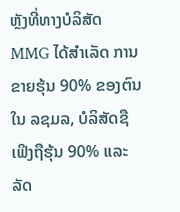ຫຼັງທີ່ທາງບໍລິສັດ MMG ໄດ້ສຳເລັດ ການຂາຍຮຸ້ນ 90% ຂອງຕົນໃນ ລຊມລ, ບໍລິສັດຊືເຟິງຖືຮຸ້ນ 90% ແລະລັດ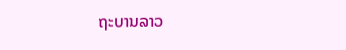ຖະບານລາວ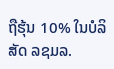ຖືຮຸ້ນ 10% ໃນບໍລິສັດ ລຊມລ.